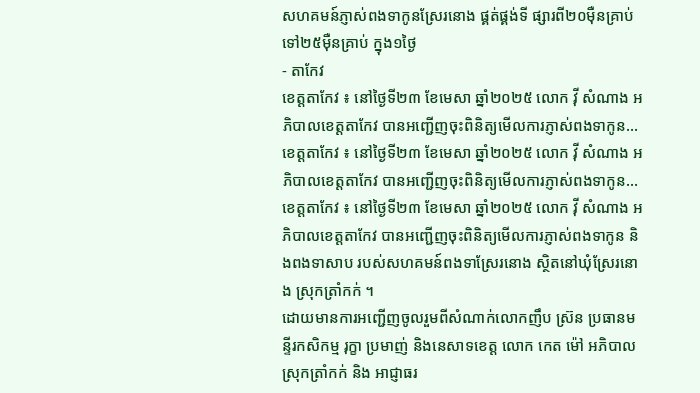សហគមន៍ភ្ញាស់ពងទាកូនស្រែរនោង ផ្គត់ផ្គង់ទី ផ្សារពី២០ម៉ឺនគ្រាប់ ទៅ២៥ម៉ឺនគ្រាប់ ក្នុង១ថ្ងៃ
- តាកែវ
ខេត្តតាកែវ ៖ នៅថ្ងៃទី២៣ ខែមេសា ឆ្នាំ២០២៥ លោក វ៉ី សំណាង អភិបាលខេត្តតាកែវ បានអញ្ជើញចុះពិនិត្យមើលការភ្ញាស់ពងទាកូន…
ខេត្តតាកែវ ៖ នៅថ្ងៃទី២៣ ខែមេសា ឆ្នាំ២០២៥ លោក វ៉ី សំណាង អភិបាលខេត្តតាកែវ បានអញ្ជើញចុះពិនិត្យមើលការភ្ញាស់ពងទាកូន…
ខេត្តតាកែវ ៖ នៅថ្ងៃទី២៣ ខែមេសា ឆ្នាំ២០២៥ លោក វ៉ី សំណាង អភិបាលខេត្តតាកែវ បានអញ្ជើញចុះពិនិត្យមើលការភ្ញាស់ពងទាកូន និងពងទាសាប របស់សហគមន៍ពងទាស្រែរនោង ស្ថិតនៅឃុំស្រែរនោង ស្រុកត្រាំកក់ ។
ដោយមានការអញ្ជើញចូលរួមពីសំណាក់លោកញឹប ស្រ៊ន ប្រធានមន្ទីរកសិកម្ម រុក្ខា ប្រមាញ់ និងនេសាទខេត្ត លោក កេត ម៉ៅ អភិបាលស្រុកត្រាំកក់ និង អាជ្ញាធរ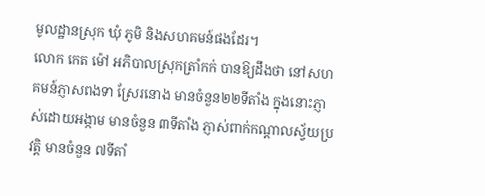មូលដ្ឋានស្រុក ឃុំ ភូមិ និងសហគមន៍ផងដែរ។
លោក កេត ម៉ៅ អភិបាលស្រុកត្រាំកក់ បានឱ្យដឹងថា នៅសហគមន៍ភ្ញាសពងទា ស្រែរនោង មានចំនួន២២ទីតាំង ក្នុងនោះភ្ញាស់ដោយអង្កាម មានចំនួន ៣ទីតាំង ភ្ញាស់ពាក់កណ្ដាលស្វ័យប្រវត្តិ មានចំនួន ៧ទីតាំ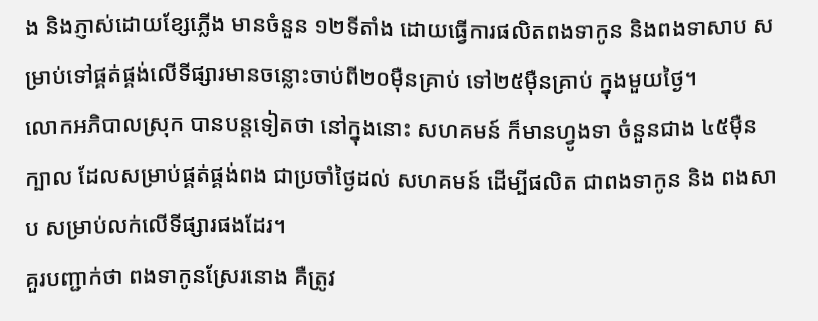ង និងភ្ញាស់ដោយខ្សែភ្លើង មានចំនួន ១២ទីតាំង ដោយធ្វើការផលិតពងទាកូន និងពងទាសាប សម្រាប់ទៅផ្គត់ផ្គង់លើទីផ្សារមានចន្លោះចាប់ពី២០ម៉ឺនគ្រាប់ ទៅ២៥ម៉ឺនគ្រាប់ ក្នុងមួយថ្ងៃ។
លោកអភិបាលស្រុក បានបន្តទៀតថា នៅក្នុងនោះ សហគមន៍ ក៏មានហ្វូងទា ចំនួនជាង ៤៥ម៉ឺនក្បាល ដែលសម្រាប់ផ្គត់ផ្គង់ពង ជាប្រចាំថ្ងៃដល់ សហគមន៍ ដើម្បីផលិត ជាពងទាកូន និង ពងសាប សម្រាប់លក់លើទីផ្សារផងដែរ។
គួរបញ្ជាក់ថា ពងទាកូនស្រែរនោង គឺត្រូវ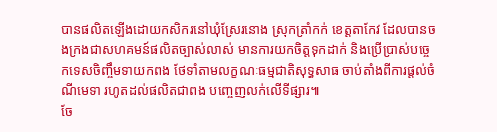បានផលិតឡើងដោយកសិករនៅឃុំស្រែរនោង ស្រុកត្រាំកក់ ខេត្តតាកែវ ដែលបានចងក្រងជាសហគមន៍ផលិតច្បាស់លាស់ មានការយកចិត្តទុកដាក់ និងប្រើប្រាស់បច្ចេកទេសចិញ្ចឹមទាយកពង ថែទាំតាមលក្ខណៈធម្មជាតិសុទ្ធសាធ ចាប់តាំងពីការផ្តល់ចំណីមេទា រហូតដល់ផលិតជាពង បញ្ចេញលក់លើទីផ្សារ៕
ចែ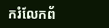ករំលែកព័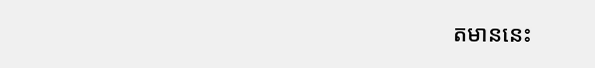តមាននេះ